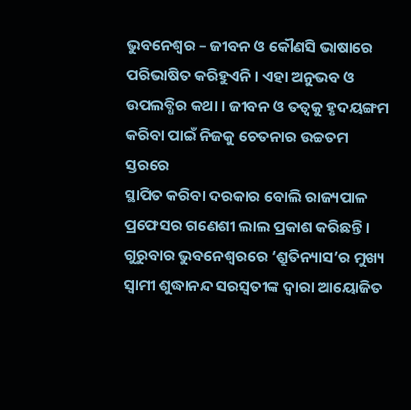ଭୁବନେଶ୍ୱର – ଜୀବନ ଓ କୌଣସି ଭାଷାରେ ପରିଭାଷିତ କରିହୁଏନି । ଏହା ଅନୁଭବ ଓ ଉପଲବ୍ଧିର କଥା । ଜୀବନ ଓ ତତ୍ୱକୁ ହୃଦୟଙ୍ଗମ କରିବା ପାଇଁ ନିଜକୁ ଚେତନାର ଉଚ୍ଚତମ ସ୍ତରରେ
ସ୍ଥାପିତ କରିବା ଦରକାର ବୋଲି ରାଜ୍ୟପାଳ ପ୍ରଫେସର ଗଣେଶୀ ଲାଲ ପ୍ରକାଶ କରିଛନ୍ତି ।
ଗୁରୁବାର ଭୁବନେଶ୍ୱରରେ ‘ଶ୍ରୁତିନ୍ୟାସ’ର ମୁଖ୍ୟ ସ୍ୱାମୀ ଶୁଦ୍ଧାନନ୍ଦ ସରସ୍ୱତୀଙ୍କ ଦ୍ୱାରା ଆୟୋଜିତ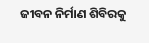ଜୀବନ ନିର୍ମାଣ ଶିବିରକୁ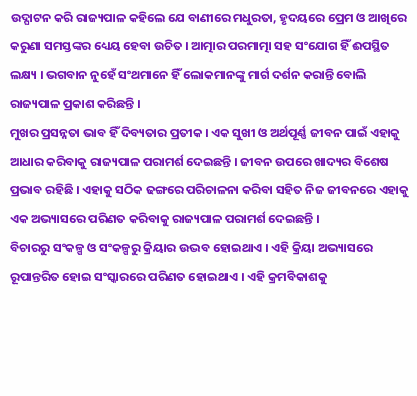ଉଦ୍ଘାଟନ କରି ରାଜ୍ୟପାଳ କହିଲେ ଯେ ବାଣୀରେ ମଧୁରତା, ହୃଦୟରେ ପ୍ରେମ ଓ ଆଖିରେ କରୁଣା ସମସ୍ତଙ୍କର ଧ୍ୟେୟ ହେବା ଉଚିତ । ଆତ୍ମାର ପରମାତ୍ମା ସହ ସଂଯୋଗ ହିଁ ଈପସ୍ଥିତ ଲକ୍ଷ୍ୟ । ଭଗବାନ ନୁହେଁ ସଂଥମାନେ ହିଁ ଲୋକମାନଙ୍କୁ ମାର୍ଗ ଦର୍ଶନ କରାନ୍ତି ବୋଲି ରାଜ୍ୟପାଳ ପ୍ରକାଶ କରିଛନ୍ତି ।
ମୁଖର ପ୍ରସନ୍ନତା ଭାବ ହିଁ ଦିବ୍ୟତାର ପ୍ରତୀକ । ଏକ ସୁଖୀ ଓ ଅର୍ଥପୂର୍ଣ୍ଣ ଜୀବନ ପାଇଁ ଏହାକୁ ଆଧାର କରିବାକୁ ରାଜ୍ୟପାଳ ପରାମର୍ଶ ଦେଇଛନ୍ତି । ଜୀବନ ଉପରେ ଖାଦ୍ୟର ବିଶେଷ ପ୍ରଭାବ ରହିଛି । ଏହାକୁ ସଠିକ ଢଙ୍ଗରେ ପରିଚାଳନା କରିବା ସହିତ ନିଜ ଜୀବନରେ ଏହାକୁ ଏକ ଅଭ୍ୟାସରେ ପରିଣତ କରିବାକୁ ରାଜ୍ୟପାଳ ପରାମର୍ଶ ଦେଇଛନ୍ତି ।
ବିଚାରରୁ ସଂକଳ୍ପ ଓ ସଂକଳ୍ପରୁ କ୍ରିୟାର ଉଦ୍ଭବ ହୋଇଥାଏ । ଏହି କ୍ରିୟା ଅଭ୍ୟାସରେ ରୂପାନ୍ତରିତ ହୋଇ ସଂସ୍କାରରେ ପରିଣତ ହୋଇଥାଏ । ଏହି କ୍ରମବିକାଶକୁ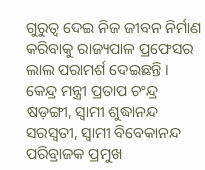ଗୁରୁତ୍ୱ ଦେଇ ନିଜ ଜୀବନ ନିର୍ମାଣ କରିବାକୁ ରାଜ୍ୟପାଳ ପ୍ରଫେସର ଲାଲ ପରାମର୍ଶ ଦେଇଛନ୍ତି ।
କେନ୍ଦ୍ର ମନ୍ତ୍ରୀ ପ୍ରତାପ ଚଂନ୍ଦ୍ର ଷଡ଼ଙ୍ଗୀ, ସ୍ୱାମୀ ଶୁଦ୍ଧାନନ୍ଦ ସରସ୍ୱତୀ, ସ୍ୱାମୀ ବିବେକାନନ୍ଦ ପରିବ୍ରାଜକ ପ୍ରମୁଖ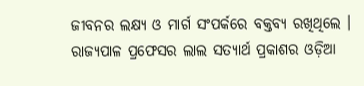ଜୀବନର ଲକ୍ଷ୍ୟ ଓ ମାର୍ଗ ସଂପର୍କରେ ବକ୍ତବ୍ୟ ରଖିଥିଲେ । ରାଜ୍ୟପାଳ ପ୍ରଫେସର ଲାଲ ସତ୍ୟାର୍ଥ ପ୍ରକାଶର ଓଡ଼ିଆ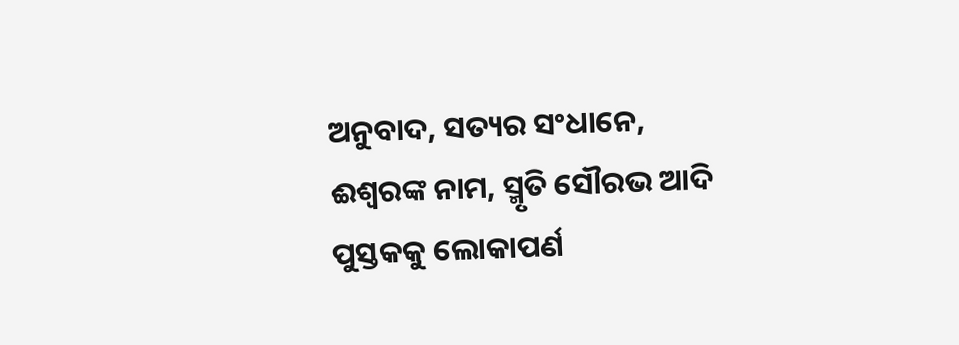ଅନୁବାଦ, ସତ୍ୟର ସଂଧାନେ, ଈଶ୍ୱରଙ୍କ ନାମ, ସ୍ମୃତି ସୌରଭ ଆଦି ପୁସ୍ତକକୁ ଲୋକାପର୍ଣ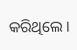କରିଥିଲେ ।